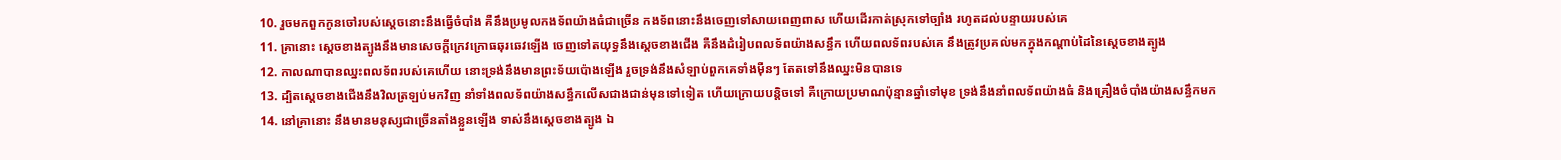10. រួចមកពួកកូនចៅរបស់ស្តេចនោះនឹងធ្វើចំបាំង គឺនឹងប្រមូលកងទ័ពយ៉ាងធំជាច្រើន កងទ័ពនោះនឹងចេញទៅសាយពេញពាស ហើយដើរកាត់ស្រុកទៅច្បាំង រហូតដល់បន្ទាយរបស់គេ
11. គ្រានោះ ស្តេចខាងត្បូងនឹងមានសេចក្ដីក្រេវក្រោធឆុរឆេវឡើង ចេញទៅតយុទ្ធនឹងស្តេចខាងជើង គឺនឹងដំរៀបពលទ័ពយ៉ាងសន្ធឹក ហើយពលទ័ពរបស់គេ នឹងត្រូវប្រគល់មកក្នុងកណ្តាប់ដៃនៃស្តេចខាងត្បូង
12. កាលណាបានឈ្នះពលទ័ពរបស់គេហើយ នោះទ្រង់នឹងមានព្រះទ័យប៉ោងឡើង រួចទ្រង់នឹងសំឡាប់ពួកគេទាំងម៉ឺនៗ តែតទៅនឹងឈ្នះមិនបានទេ
13. ដ្បិតស្តេចខាងជើងនឹងវិលត្រឡប់មកវិញ នាំទាំងពលទ័ពយ៉ាងសន្ធឹកលើសជាងជាន់មុនទៅទៀត ហើយក្រោយបន្តិចទៅ គឺក្រោយប្រមាណប៉ុន្មានឆ្នាំទៅមុខ ទ្រង់នឹងនាំពលទ័ពយ៉ាងធំ និងគ្រឿងចំបាំងយ៉ាងសន្ធឹកមក
14. នៅគ្រានោះ នឹងមានមនុស្សជាច្រើនតាំងខ្លួនឡើង ទាស់នឹងស្តេចខាងត្បូង ឯ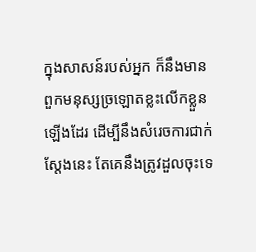ក្នុងសាសន៍របស់អ្នក ក៏នឹងមានពួកមនុស្សច្រឡោតខ្លះលើកខ្លួនឡើងដែរ ដើម្បីនឹងសំរេចការជាក់ស្តែងនេះ តែគេនឹងត្រូវដួលចុះទេ